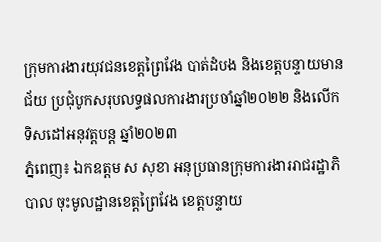ក្រុមការងារយុវជនខេត្តព្រៃវែង បាត់ដំបង និងខេត្តបន្ទាយមានជ័យ ប្រជុំបូកសរុបលទ្ធផលការងារប្រចាំឆ្នាំ២០២២ និងលើកទិសដៅអនុវត្តបន្ត ឆ្នាំ២០២៣
ភ្នំពេញ៖ ឯកឧត្តម ស សុខា អនុប្រធានក្រុមការងាររាជរដ្ឋាភិបាល ចុះមូលដ្ឋានខេត្តព្រៃវែង ខេត្តបន្ទាយ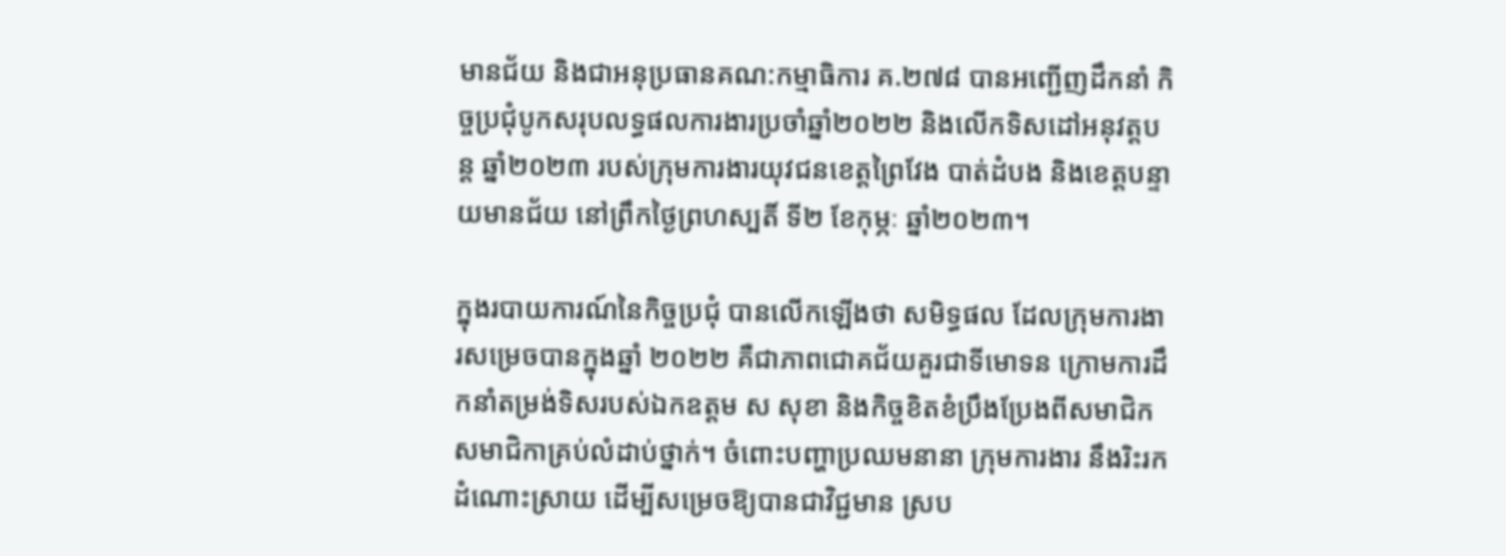មានជ័យ និងជាអនុប្រធានគណ:កម្មាធិការ គ.២៧៨ បានអញ្ជើញដឹកនាំ កិច្ចប្រជុំបូកសរុបលទ្ធផលការងារប្រចាំឆ្នាំ២០២២ និងលើកទិសដៅអនុវត្តបន្ត ឆ្នាំ២០២៣ របស់ក្រុមការងារយុវជនខេត្តព្រៃវែង បាត់ដំបង និងខេត្តបន្ទាយមានជ័យ នៅព្រឹកថ្ងៃព្រហស្បតិ៍ ទី២ ខែកុម្ភៈ ឆ្នាំ២០២៣។

ក្នុងរបាយការណ៍នៃកិច្ចប្រជុំ បានលើកឡើងថា សមិទ្ធផល ដែលក្រុមការងារសម្រេចបានក្នុងឆ្នាំ ២០២២ គឺជាភាពជោគជ័យគួរជាទីមោទន ក្រោមការដឹកនាំតម្រង់ទិសរបស់ឯកឧត្តម ស សុខា និងកិច្ចខិតខំប្រឹងប្រែងពីសមាជិក សមាជិកាគ្រប់លំដាប់ថ្នាក់។ ចំពោះបញ្ហាប្រឈមនានា ក្រុមការងារ នឹងរិះរកដំណោះស្រាយ ដើម្បីសម្រេចឱ្យបានជាវិជ្ជមាន ស្រប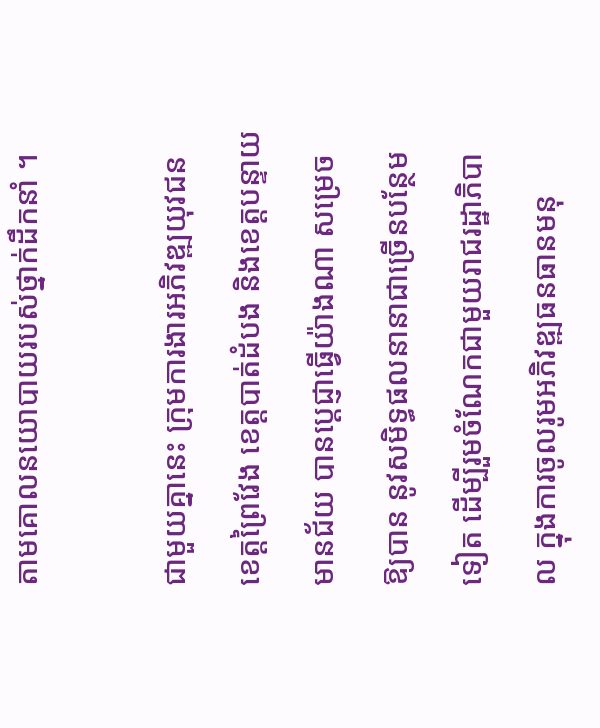តាមគោលនយោបាយរបស់ថ្នាក់ដឹកនាំ ។

ជាមួយគ្នានេះ ក្រុមការងារអភិវឌ្ឍយុវជនខេត្តព្រៃវែង ខេត្តបាត់ដំបង និងខេត្តបន្ទាយមានជ័យ បានប្តេជ្ញាធ្វើយ៉ាងណា សម្រេចឱ្យបាន នូវសមិទ្ធផលនានាជាច្រើនបន្ថែមទៀត ដើម្បីរួមចំណែកជាមួយរាជរដ្ឋាភិបាល ក្នុងការចូលរូមអភិវឌ្ឍធនធានមនុ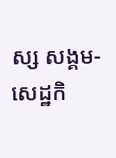ស្ស សង្គម-សេដ្ឋកិ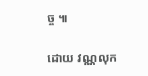ច្ច ៕

ដោយ វណ្ណលុក